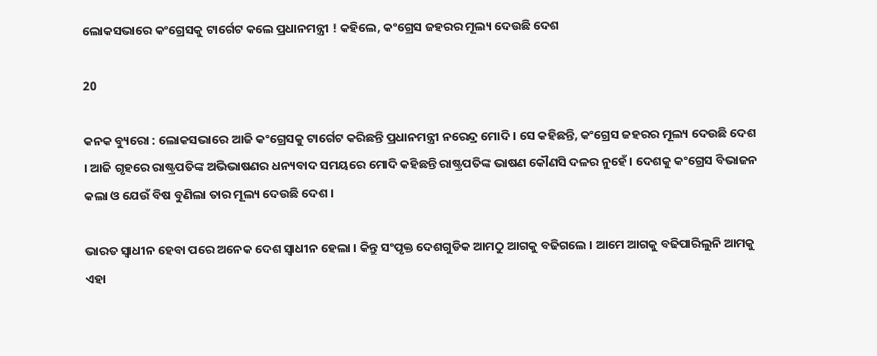ଲୋକସଭାରେ କଂଗ୍ରେସକୁ ଟାର୍ଗେଟ କଲେ ପ୍ରଧାନମନ୍ତ୍ରୀ ! କହିଲେ, କଂଗ୍ରେସ ଜହରର ମୂଲ୍ୟ ଦେଉଛି ଦେଶ

20

କନକ ବ୍ୟୁରୋ : ଲୋକସଭାରେ ଆଜି କଂଗ୍ରେସକୁ ଟାର୍ଗେଟ କରିଛନ୍ତି ପ୍ରଧାନମନ୍ତ୍ରୀ ନରେନ୍ଦ୍ର ମୋଦି । ସେ କହିଛନ୍ତି, କଂଗ୍ରେସ ଜହରର ମୂଲ୍ୟ ଦେଉଛି ଦେଶ । ଆଜି ଗୃହରେ ରାଷ୍ଟ୍ରପତିଙ୍କ ଅଭିଭାଷଣର ଧନ୍ୟବାଦ ସମୟରେ ମୋଦି କହିଛନ୍ତି ରାଷ୍ଟ୍ରପତିଙ୍କ ଭାଷଣ କୌଣସି ଦଳର ନୁହେଁ । ଦେଶକୁ କଂଗ୍ରେସ ବିଭାଜନ କଲା ଓ ଯେଉଁ ବିଷ ବୁଣିଲା ତାର ମୂଲ୍ୟ ଦେଉଛି ଦେଶ ।

ଭାରତ ସ୍ୱାଧୀନ ହେବା ପରେ ଅନେକ ଦେଶ ସ୍ୱାଧୀନ ହେଲା । କିନ୍ତୁ ସଂପୃକ୍ତ ଦେଶଗୁଡିକ ଆମଠୁ ଆଗକୁ ବଢିଗଲେ । ଆମେ ଆଗକୁ ବଢିପାରିଲୁନି ଆମକୁ ଏହା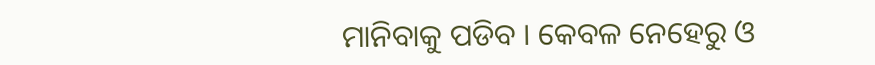ମାନିବାକୁ ପଡିବ । କେବଳ ନେହେରୁ ଓ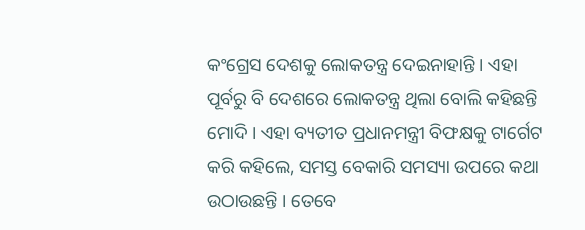କଂଗ୍ରେସ ଦେଶକୁ ଲୋକତନ୍ତ୍ର ଦେଇନାହାନ୍ତି । ଏହା ପୂର୍ବରୁ ବି ଦେଶରେ ଲୋକତନ୍ତ୍ର ଥିଲା ବୋଲି କହିଛନ୍ତି ମୋଦି । ଏହା ବ୍ୟତୀତ ପ୍ରଧାନମନ୍ତ୍ରୀ ବିଫକ୍ଷକୁ ଟାର୍ଗେଟ କରି କହିଲେ, ସମସ୍ତ ବେକାରି ସମସ୍ୟା ଉପରେ କଥା ଉଠାଉଛନ୍ତି । ତେବେ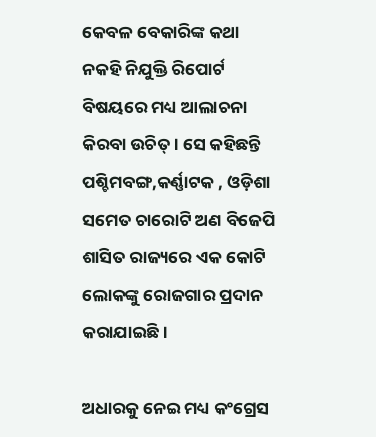କେବଳ ବେକାରିଙ୍କ କଥା ନକହି ନିଯୁକ୍ତି ରିପୋର୍ଟ ବିଷୟରେ ମଧ୍ୟ ଆଲାଚନା କିରବା ଉଚିତ୍ । ସେ କହିଛନ୍ତି ପଶ୍ଚିମବଙ୍ଗ,କର୍ଣ୍ଣାଟକ , ଓଡ଼ିଶା ସମେତ ଚାରୋଟି ଅଣ ବିଜେପି ଶାସିତ ରାଜ୍ୟରେ ଏକ କୋଟି ଲୋକଙ୍କୁ ରୋଜଗାର ପ୍ରଦାନ କରାଯାଇଛି ।

ଅଧାରକୁ ନେଇ ମଧ୍ୟ କଂଗ୍ରେସ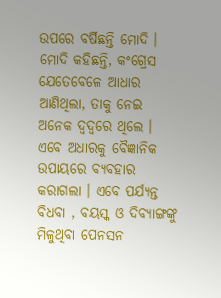ଉପରେ ବର୍ଷିଛନ୍ତି ମୋଦି । ମୋଦି କହିଛନ୍ତି, କଂଗ୍ରେସ ଯେତେବେଳେ ଆଧାର ଆଣିଥିଲା, ତାକୁ ନେଇ ଅନେକ ଦ୍ୱଦ୍ୱରେ ଥିଲେ । ଏବେ ଅଧାରକୁ ବୈଜ୍ଞାନିକ ଉପାୟରେ ବ୍ୟବହାର କରାଗଲା । ଏବେ ପର୍ଯ୍ୟନ୍ତ ବିଧବା , ବୟସ୍କ ଓ ଦିବ୍ୟାଙ୍ଗଙ୍କୁ ମିଳୁଥିବା ପେନସନ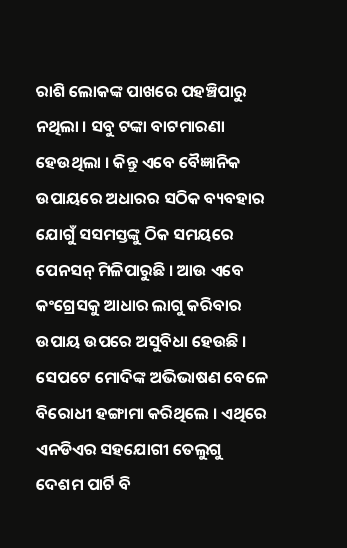ରାଶି ଲୋକଙ୍କ ପାଖରେ ପହଞ୍ଚିପାରୁ ନଥିଲା । ସବୁ ଟଙ୍କା ବାଟମାରଣା ହେଉଥିଲା । କିନ୍ତୁ ଏବେ ବୈଜ୍ଞାନିକ ଉପାୟରେ ଅଧାରର ସଠିକ ବ୍ୟବହାର ଯୋଗୁଁ ସସମସ୍ତଙ୍କୁ ଠିକ ସମୟରେ ପେନସନ୍ ମିଳିପାରୁଛି । ଆଉ ଏବେ କଂଗ୍ରେସକୁ ଆଧାର ଲାଗୁ କରିବାର ଉପାୟ ଉପରେ ଅସୁବିଧା ହେଉଛି । ସେପଟେ ମୋଦିଙ୍କ ଅଭିଭାଷଣ ବେଳେ ବିରୋଧୀ ହଙ୍ଗାମା କରିଥିଲେ । ଏଥିରେ ଏନଡିଏର ସହଯୋଗୀ ତେଲୁଗୁ ଦେଶମ ପାର୍ଟି ବି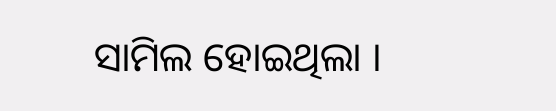ସାମିଲ ହୋଇଥିଲା ।